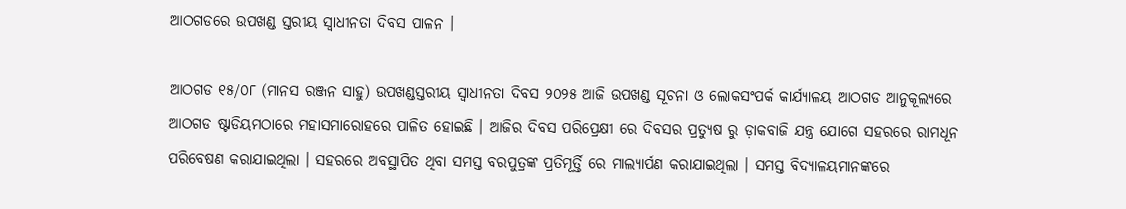ଆଠଗଡରେ ଉପଖଣ୍ଡ ସ୍ତରୀୟ ସ୍ବାଧୀନତା ଦିବସ ପାଳନ ।

ଆଠଗଡ ୧୫/୦୮ (ମାନସ ରଞ୍ଜନ ସାହୁ) ଉପଖଣ୍ଡସ୍ତରୀୟ ସ୍ବାଧୀନତା ଦିବସ ୨୦୨୫ ଆଜି ଉପଖଣ୍ଡ ସୂଚନା ଓ ଲୋକସଂପର୍କ କାର୍ଯ୍ୟାଳୟ ଆଠଗଡ ଆନୁକୂଲ୍ୟରେ ଆଠଗଡ ଷ୍ଟାଡିୟମଠାରେ ମହାସମାରୋହରେ ପାଳିତ ହୋଇଛି । ଆଜିର ଦିବସ ପରିପ୍ରେକ୍ଷୀ ରେ ଦିବସର ପ୍ରତ୍ୟୁଷ ରୁ ଡ଼ାକବାଜି ଯନ୍ତ୍ର ଯୋଗେ ସହରରେ ରାମଧୂନ ପରିବେଷଣ କରାଯାଇଥିଲା । ସହରରେ ଅବସ୍ଥାପିତ ଥିବା ସମସ୍ତ ବରପୁତ୍ରଙ୍କ ପ୍ରତିମୂର୍ତ୍ତି ରେ ମାଲ୍ୟାର୍ପଣ କରାଯାଇଥିଲା । ସମସ୍ତ ବିଦ୍ୟାଳୟମାନଙ୍କରେ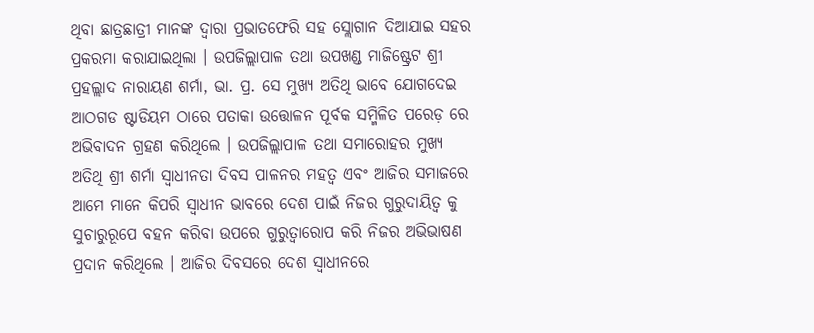ଥିବା ଛାତ୍ରଛାତ୍ରୀ ମାନଙ୍କ ଦ୍ୱାରା ପ୍ରଭାତଫେରି ସହ ସ୍ଲୋଗାନ ଦିଆଯାଇ ସହର ପ୍ରକରମା କରାଯାଇଥିଲା । ଉପଜିଲ୍ଲାପାଳ ତଥା ଉପଖଣ୍ଡ ମାଜିଷ୍ଟ୍ରେଟ ଶ୍ରୀ ପ୍ରହଲ୍ଲାଦ ନାରାୟଣ ଶର୍ମା, ଭା. ପ୍ର. ସେ ମୁଖ୍ୟ ଅତିଥି ଭାବେ ଯୋଗଦେଇ ଆଠଗଡ ଷ୍ଟାଡିୟମ ଠାରେ ପତାକା ଉତ୍ତୋଳନ ପୂର୍ବକ ସମ୍ମିଳିତ ପରେଡ଼ ରେ ଅଭିବାଦନ ଗ୍ରହଣ କରିଥିଲେ । ଉପଜିଲ୍ଲାପାଳ ତଥା ସମାରୋହର ମୁଖ୍ୟ ଅତିଥି ଶ୍ରୀ ଶର୍ମା ସ୍ବାଧୀନତା ଦିବସ ପାଳନର ମହତ୍ଵ ଏବଂ ଆଜିର ସମାଜରେ ଆମେ ମାନେ କିପରି ସ୍ୱାଧୀନ ଭାବରେ ଦେଶ ପାଇଁ ନିଜର ଗୁରୁଦାୟିତ୍ୱ କୁ ସୁଚାରୁରୂପେ ବହନ କରିବା ଉପରେ ଗୁରୁତ୍ୱାରୋପ କରି ନିଜର ଅଭିଭାଷଣ ପ୍ରଦାନ କରିଥିଲେ । ଆଜିର ଦିବସରେ ଦେଶ ସ୍ବାଧୀନରେ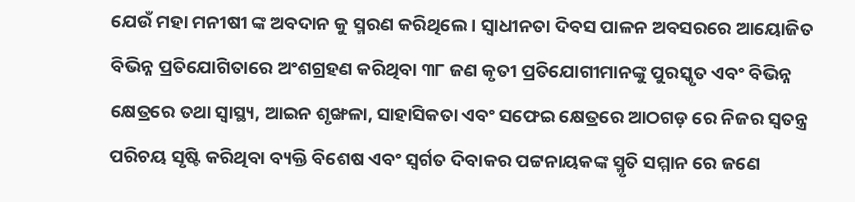ଯେଉଁ ମହା ମନୀଷୀ ଙ୍କ ଅବଦାନ କୁ ସ୍ମରଣ କରିଥିଲେ । ସ୍ବାଧୀନତା ଦିବସ ପାଳନ ଅବସରରେ ଆୟୋଜିତ ବିଭିନ୍ନ ପ୍ରତିଯୋଗିତାରେ ଅଂଶଗ୍ରହଣ କରିଥିବା ୩୮ ଜଣ କୃତୀ ପ୍ରତିଯୋଗୀମାନଙ୍କୁ ପୁରସ୍କୃତ ଏବଂ ବିଭିନ୍ନ କ୍ଷେତ୍ରରେ ତଥା ସ୍ୱାସ୍ଥ୍ୟ, ଆଇନ ଶୃଙ୍ଖଳା, ସାହାସିକତା ଏବଂ ସଫେଇ କ୍ଷେତ୍ରରେ ଆଠଗଡ଼ ରେ ନିଜର ସ୍ୱତନ୍ତ୍ର ପରିଚୟ ସୃଷ୍ଟି କରିଥିବା ବ୍ୟକ୍ତି ବିଶେଷ ଏବଂ ସ୍ବର୍ଗତ ଦିବାକର ପଟ୍ଟନାୟକଙ୍କ ସ୍ମୃତି ସମ୍ମାନ ରେ ଜଣେ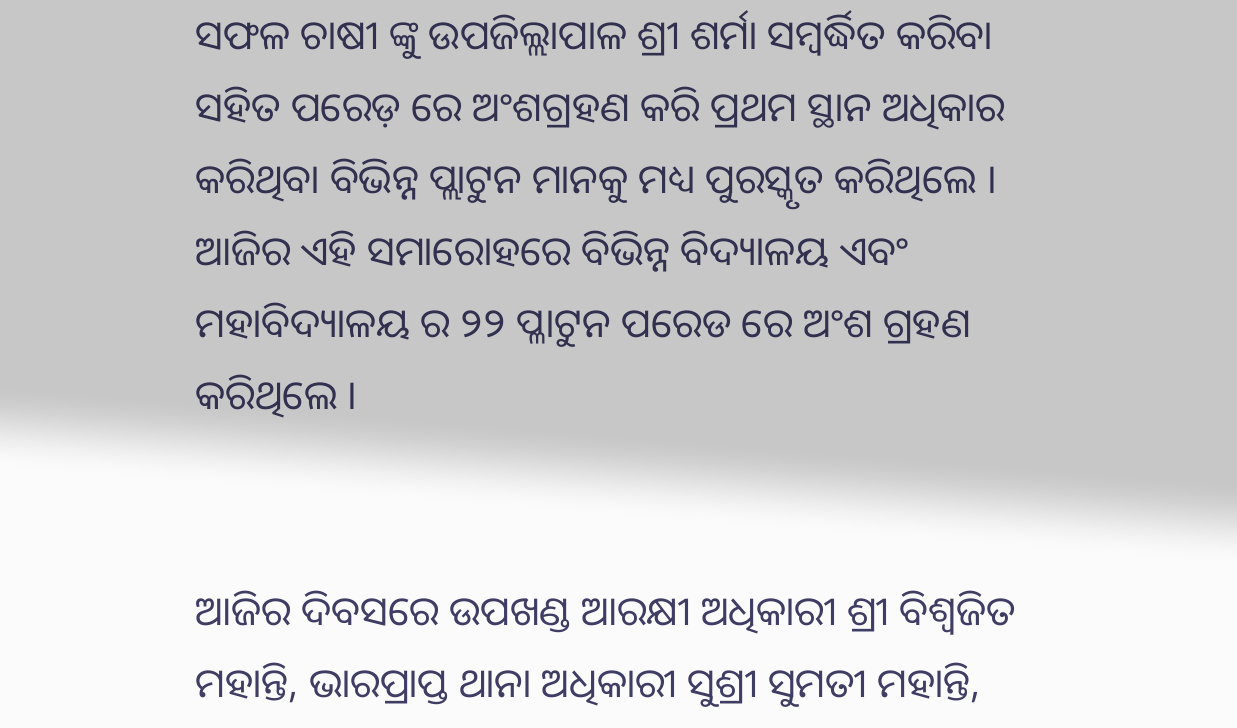ସଫଳ ଚାଷୀ ଙ୍କୁ ଉପଜିଲ୍ଲାପାଳ ଶ୍ରୀ ଶର୍ମା ସମ୍ବର୍ଦ୍ଧିତ କରିବା ସହିତ ପରେଡ଼ ରେ ଅଂଶଗ୍ରହଣ କରି ପ୍ରଥମ ସ୍ଥାନ ଅଧିକାର କରିଥିବା ବିଭିନ୍ନ ପ୍ଲାଟୁନ ମାନକୁ ମଧ୍ୟ ପୁରସ୍କୃତ କରିଥିଲେ । ଆଜିର ଏହି ସମାରୋହରେ ବିଭିନ୍ନ ବିଦ୍ୟାଳୟ ଏବଂ ମହାବିଦ୍ୟାଳୟ ର ୨୨ ପ୍ଳାଟୁନ ପରେଡ ରେ ଅଂଶ ଗ୍ରହଣ କରିଥିଲେ ।


ଆଜିର ଦିବସରେ ଉପଖଣ୍ଡ ଆରକ୍ଷୀ ଅଧିକାରୀ ଶ୍ରୀ ବିଶ୍ୱଜିତ ମହାନ୍ତି, ଭାରପ୍ରାପ୍ତ ଥାନା ଅଧିକାରୀ ସୁଶ୍ରୀ ସୁମତୀ ମହାନ୍ତି,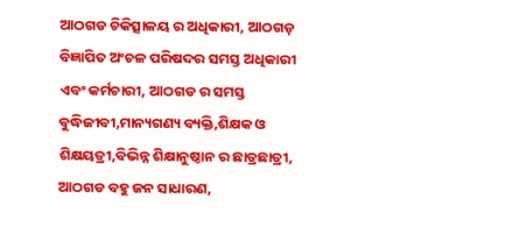ଆଠଗଡ ଚିକିତ୍ସାଳୟ ର ଅଧିକାରୀ, ଆଠଗଡ଼ ବିଜ୍ଞାପିତ ଅଂଚଳ ପରିଷଦର ସମସ୍ତ ଅଧିକାରୀ ଏବଂ କର୍ମଚାରୀ, ଆଠଗଡ ର ସମସ୍ତ ବୁଦ୍ଧିଜୀବୀ,ମାନ୍ୟଗଣ୍ୟ ବ୍ୟକ୍ତି,ଶିକ୍ଷକ ଓ ଶିକ୍ଷୟତ୍ରୀ,ବିଭିନ୍ନ ଶିକ୍ଷାନୁଷ୍ଠାନ ର ଛାତ୍ରଛାତ୍ରୀ, ଆଠଗଡ ବହୁ ଜନ ସାଧାରଣ,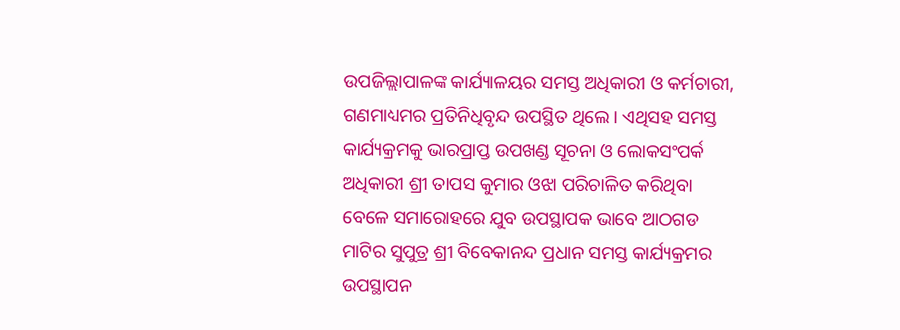ଉପଜିଲ୍ଲାପାଳଙ୍କ କାର୍ଯ୍ୟାଳୟର ସମସ୍ତ ଅଧିକାରୀ ଓ କର୍ମଚାରୀ, ଗଣମାଧ୍ୟମର ପ୍ରତିନିଧିବୃନ୍ଦ ଉପସ୍ଥିତ ଥିଲେ । ଏଥିସହ ସମସ୍ତ କାର୍ଯ୍ୟକ୍ରମକୁ ଭାରପ୍ରାପ୍ତ ଉପଖଣ୍ଡ ସୂଚନା ଓ ଲୋକସଂପର୍କ ଅଧିକାରୀ ଶ୍ରୀ ତାପସ କୁମାର ଓଝା ପରିଚାଳିତ କରିଥିବା ବେଳେ ସମାରୋହରେ ଯୁବ ଉପସ୍ଥାପକ ଭାବେ ଆଠଗଡ ମାଟିର ସୁପୁତ୍ର ଶ୍ରୀ ବିବେକାନନ୍ଦ ପ୍ରଧାନ ସମସ୍ତ କାର୍ଯ୍ୟକ୍ରମର ଉପସ୍ଥାପନ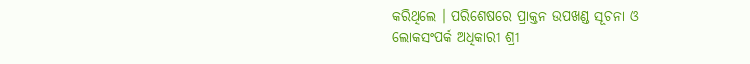କରିଥିଲେ । ପରିଶେଷରେ ପ୍ରାକ୍ତନ ଉପଖଣ୍ଡ ସୂଚନା ଓ ଲୋକସଂପର୍କ ଅଧିକାରୀ ଶ୍ରୀ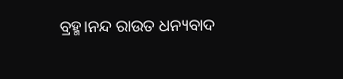ବ୍ରହ୍ମ।ନନ୍ଦ ରାଉତ ଧନ୍ୟବାଦ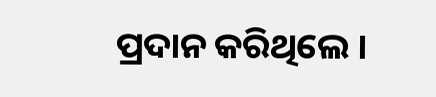ପ୍ରଦାନ କରିଥିଲେ ।